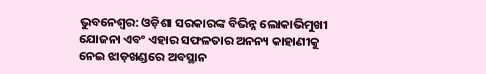ଭୁବନେଶ୍ବର: ଓଡ଼ିଶା ସରକାରଙ୍କ ବିଭିନ୍ନ ଲୋକାଭିମୁଖୀ ଯୋଜନା ଏବଂ ଏହାର ସଫଳତାର ଅନନ୍ୟ କାହାଣୀକୁ ନେଇ ଝାଡ଼ଖଣ୍ଡରେ ଅବସ୍ଥାନ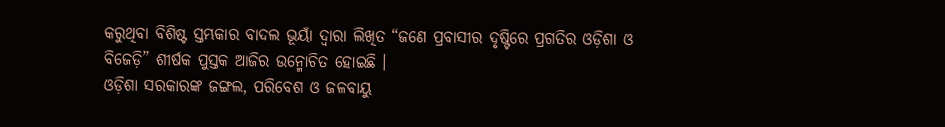କରୁଥିବା ବିଶିଷ୍ଟ ସ୍ତମ୍ଭକାର ବାଦଲ ଭୂୟାଁ ଦ୍ବାରା ଲିଖିତ “ଜଣେ ପ୍ରବାସୀର ଦୃଷ୍ଟିରେ ପ୍ରଗତିର ଓଡ଼ିଶା ଓ ବିଜେଡ଼ି” ଶୀର୍ଷକ ପୁସ୍ତକ ଆଜିର ଉନ୍ମୋଚିତ ହୋଇଛି ।
ଓଡ଼ିଶା ସରକାରଙ୍କ ଜଙ୍ଗଲ, ପରିବେଶ ଓ ଜଳବାୟୁ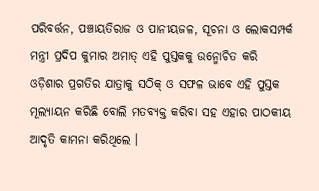ପରିବର୍ତ୍ତନ, ପଞ୍ଚାୟତିରାଜ ଓ ପାନୀୟଜଳ, ସୂଚନା ଓ ଲୋକସମ୍ପର୍କ ମନ୍ତ୍ରୀ ପ୍ରଦିପ କୁମାର ଅମାତ୍ ଏହି ପୁସ୍ତକକୁ ଉନ୍ମୋଚିତ କରି ଓଡ଼ିଶାର ପ୍ରଗତିର ଯାତ୍ରାକୁ ସଠିକ୍ ଓ ସଫଳ ଭାବେ ଏହି ପୁସ୍ତକ ମୂଲ୍ୟାୟନ କରିଛି ବୋଲି ମତବ୍ୟକ୍ତ କରିବା ସହ ଏହାର ପାଠକୀୟ ଆଦୃତି କାମନା କରିଥିଲେ ।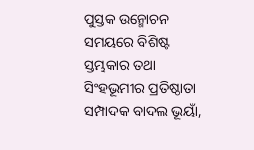ପୁସ୍ତକ ଉନ୍ମୋଚନ ସମୟରେ ବିଶିଷ୍ଟ ସ୍ତମ୍ଭକାର ତଥା ସିଂହଭୂମୀର ପ୍ରତିଷ୍ଠାତା ସମ୍ପାଦକ ବାଦଲ ଭୂୟାଁ,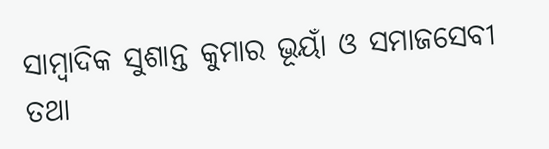ସାମ୍ବାଦିକ ସୁଶାନ୍ତ କୁମାର ଭୂୟାଁ ଓ ସମାଜସେବୀ ତଥା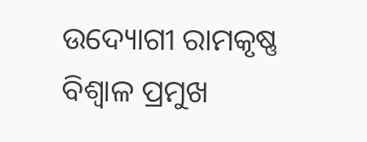ଉଦ୍ୟୋଗୀ ରାମକୃଷ୍ଣ ବିଶ୍ବାଳ ପ୍ରମୁଖ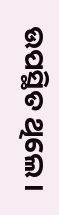ଉପସ୍ଥିତ ଥିଲେ ।